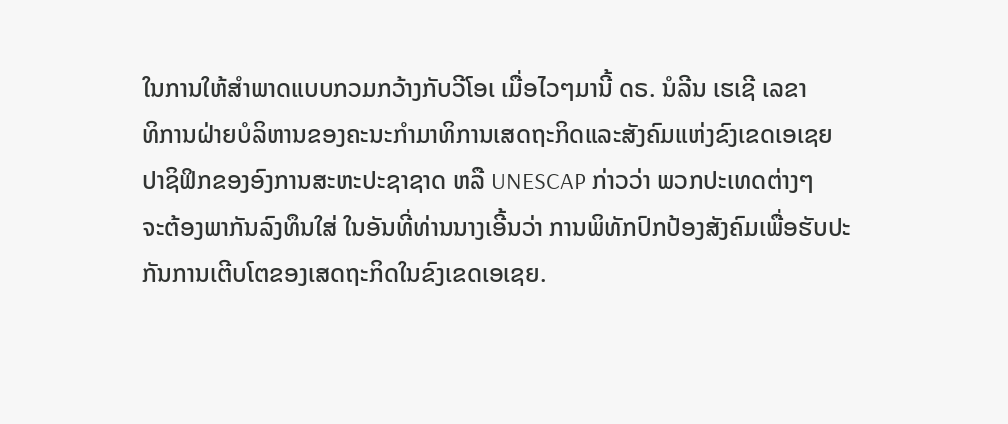ໃນການໃຫ້ສໍາພາດແບບກວມກວ້າງກັບວີໂອເ ເມື່ອໄວໆມານີ້ ດຣ. ນໍລີນ ເຮເຊີ ເລຂາ
ທິການຝ່າຍບໍລິຫານຂອງຄະນະກໍາມາທິການເສດຖະກິດແລະສັງຄົມແຫ່ງຂົງເຂດເອເຊຍ
ປາຊິຟິກຂອງອົງການສະຫະປະຊາຊາດ ຫລື UNESCAP ກ່າວວ່າ ພວກປະເທດຕ່າງໆ
ຈະຕ້ອງພາກັນລົງທຶນໃສ່ ໃນອັນທີ່ທ່ານນາງເອີ້ນວ່າ ການພິທັກປົກປ້ອງສັງຄົມເພື່ອຮັບປະ
ກັນການເຕີບໂຕຂອງເສດຖະກິດໃນຂົງເຂດເອເຊຍ.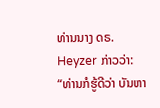ທ່ານນາງ ດຣ. Heyzer ກ່າວວ່າ:
“ທ່ານກໍຮູ້ດີວ່າ ບັນຫາ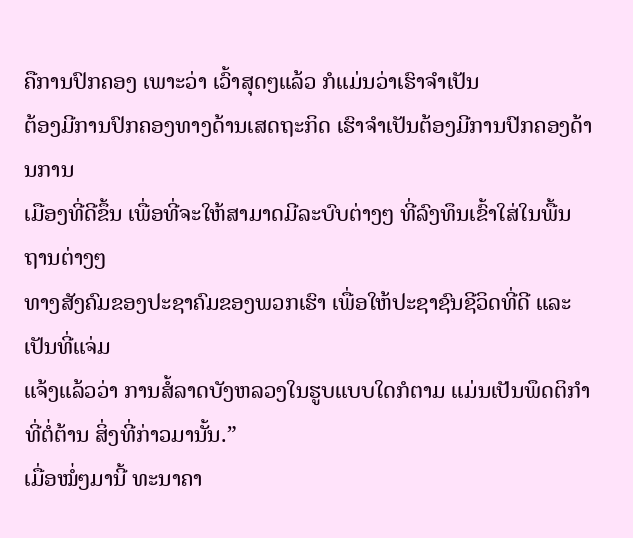ຄືການປົກຄອງ ເພາະວ່າ ເວົ້າສຸດໆແລ້ວ ກໍແມ່ນວ່າເຮົາຈໍາເປັນ
ຕ້ອງມີການປົກຄອງທາງດ້ານເສດຖະກິດ ເຮົາຈໍາເປັນຕ້ອງມີການປົກຄອງດ້ານການ
ເມືອງທີ່ດີຂຶ້ນ ເພື່ອທີ່ຈະໃຫ້ສາມາດມີລະບົບຕ່າງໆ ທີ່ລົງທຶນເຂົ້າໃສ່ໃນພື້ນຖານຕ່າງໆ
ທາງສັງຄົມຂອງປະຊາຄົມຂອງພວກເຮົາ ເພື່ອໃຫ້ປະຊາຊົນຊີວິດທີ່ດີ ແລະເປັນທີ່ແຈ່ມ
ແຈ້ງແລ້ວວ່າ ການສໍ້ລາດບັງຫລວງໃນຮູບແບບໃດກໍຕາມ ແມ່ນເປັນພຶດຕິກໍາທີ່ຕໍ່ຕ້ານ ສິ່ງທີ່ກ່າວມານັ້ນ.”
ເມື່ອໝໍ່ໆມານີ້ ທະນາຄາ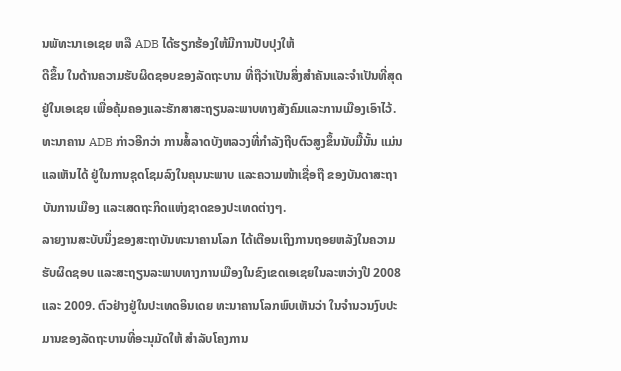ນພັທະນາເອເຊຍ ຫລື ADB ໄດ້ຮຽກຮ້ອງໃຫ້ມີການປັບປຸງໃຫ້
ດີຂຶ້ນ ໃນດ້ານຄວາມຮັບຜິດຊອບຂອງລັດຖະບານ ທີ່ຖືວ່າເປັນສິ່ງສໍາຄັນແລະຈໍາເປັນທີ່ສຸດ
ຢູ່ໃນເອເຊຍ ເພື່ອຄຸ້ມຄອງແລະຮັກສາສະຖຽນລະພາບທາງສັງຄົມແລະການເມືອງເອົາໄວ້.
ທະນາຄານ ADB ກ່າວອີກວ່າ ການສໍ້ລາດບັງຫລວງທີ່ກໍາລັງຖີບຕົວສູງຂຶ້ນນັບມື້ນັ້ນ ແມ່ນ
ແລເຫັນໄດ້ ຢູ່ໃນການຊຸດໂຊມລົງໃນຄຸນນະພາບ ແລະຄວາມໜ້າເຊື່ອຖື ຂອງບັນດາສະຖາ
ບັນການເມືອງ ແລະເສດຖະກິດແຫ່ງຊາດຂອງປະເທດຕ່າງໆ.
ລາຍງານສະບັບນຶ່ງຂອງສະຖາບັນທະນາຄານໂລກ ໄດ້ເຕືອນເຖິງການຖອຍຫລັງໃນຄວາມ
ຮັບຜິດຊອບ ແລະສະຖຽນລະພາບທາງການເມືອງໃນຂົງເຂດເອເຊຍໃນລະຫວ່າງປີ 2008
ແລະ 2009. ຕົວຢ່າງຢູ່ໃນປະເທດອິນເດຍ ທະນາຄານໂລກພົບເຫັນວ່າ ໃນຈໍານວນງົບປະ
ມານຂອງລັດຖະບານທີ່ອະນຸມັດໃຫ້ ສໍາລັບໂຄງການ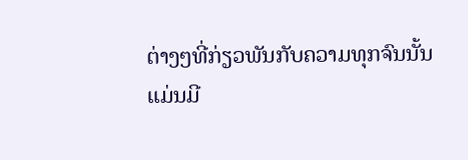ຕ່າງໆທີ່ກ່ຽວພັນກັບຄວາມທຸກຈົນນັ້ນ
ແມ່ນມີ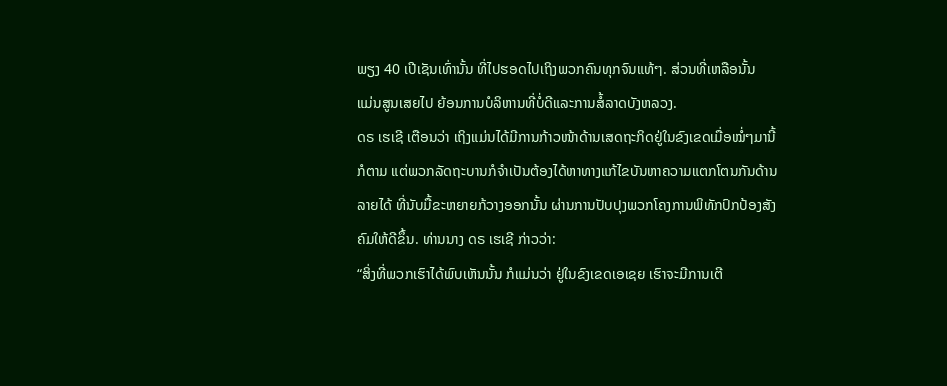ພຽງ 40 ເປີເຊັນເທົ່ານັ້ນ ທີ່ໄປຮອດໄປເຖິງພວກຄົນທຸກຈົນແທ້ໆ. ສ່ວນທີ່ເຫລືອນັ້ນ
ແມ່ນສູນເສຍໄປ ຍ້ອນການບໍລິຫານທີ່ບໍ່ດີແລະການສໍ້ລາດບັງຫລວງ.
ດຣ ເຮເຊີ ເຕືອນວ່າ ເຖິງແມ່ນໄດ້ມີການກ້າວໜ້າດ້ານເສດຖະກິດຢູ່ໃນຂົງເຂດເມື່ອໝໍ່ໆມານີ້
ກໍຕາມ ແຕ່ພວກລັດຖະບານກໍຈໍາເປັນຕ້ອງໄດ້ຫາທາງແກ້ໄຂບັນຫາຄວາມແຕກໂຕນກັນດ້ານ
ລາຍໄດ້ ທີ່ນັບມື້ຂະຫຍາຍກ້ວາງອອກນັ້ນ ຜ່ານການປັບປຸງພວກໂຄງການພິທັກປົກປ້ອງສັງ
ຄົມໃຫ້ດີຂຶ້ນ. ທ່ານນາງ ດຣ ເຮເຊີ ກ່າວວ່າ:
“ສິ່ງທີ່ພວກເຮົາໄດ້ພົບເຫັນນັ້ນ ກໍແມ່ນວ່າ ຢູ່ໃນຂົງເຂດເອເຊຍ ເຮົາຈະມີການເຕີ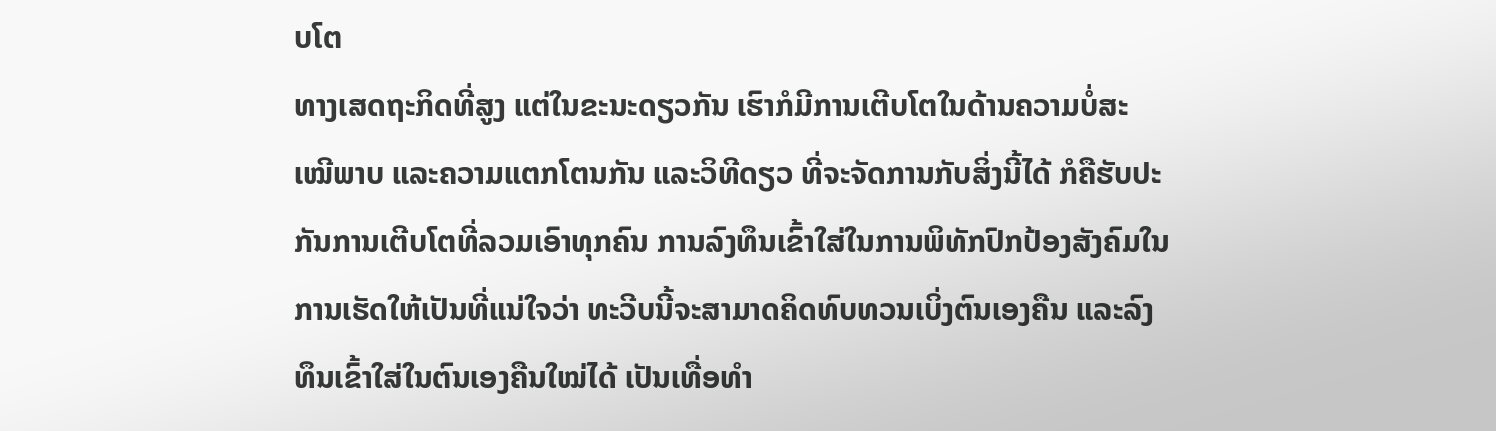ບໂຕ
ທາງເສດຖະກິດທີ່ສູງ ແຕ່ໃນຂະນະດຽວກັນ ເຮົາກໍມີການເຕີບໂຕໃນດ້ານຄວາມບໍ່ສະ
ເໝີພາບ ແລະຄວາມແຕກໂຕນກັນ ແລະວິທີດຽວ ທີ່ຈະຈັດການກັບສິ່ງນີ້ໄດ້ ກໍຄືຮັບປະ
ກັນການເຕີບໂຕທີ່ລວມເອົາທຸກຄົນ ການລົງທຶນເຂົ້າໃສ່ໃນການພິທັກປົກປ້ອງສັງຄົມໃນ
ການເຮັດໃຫ້ເປັນທີ່ແນ່ໃຈວ່າ ທະວີບນີ້ຈະສາມາດຄິດທົບທວນເບິ່ງຕົນເອງຄືນ ແລະລົງ
ທຶນເຂົ້າໃສ່ໃນຕົນເອງຄືນໃໝ່ໄດ້ ເປັນເທື່ອທໍາ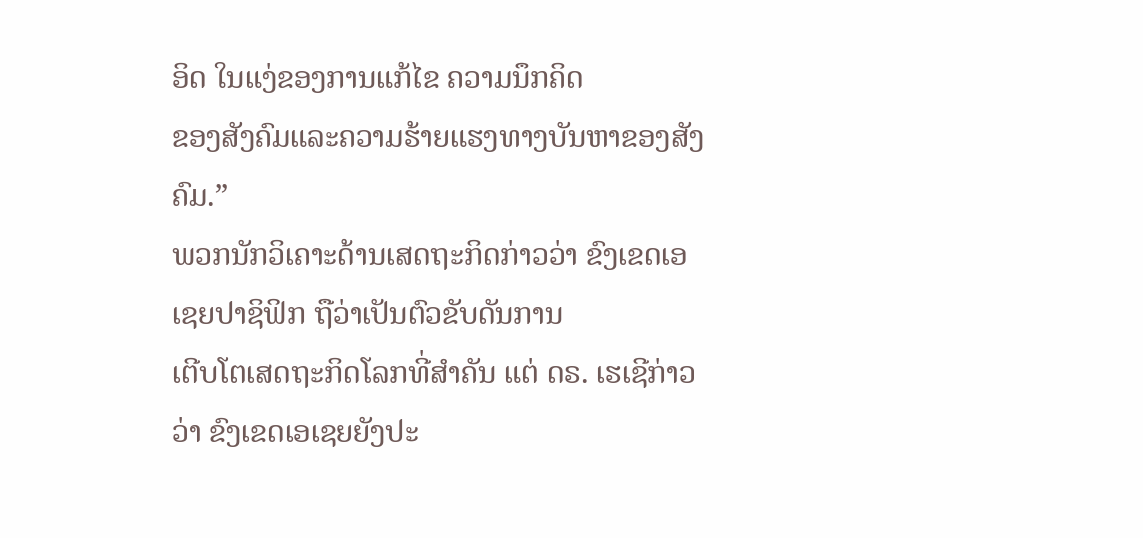ອິດ ໃນແງ່ຂອງການແກ້ໄຂ ຄວາມນຶກຄິດ
ຂອງສັງຄົມແລະຄວາມຮ້າຍແຮງທາງບັນຫາຂອງສັງຄົມ.”
ພວກນັກວິເຄາະດ້ານເສດຖະກິດກ່າວວ່າ ຂົງເຂດເອເຊຍປາຊິຟິກ ຖືວ່າເປັນຕົວຂັບດັນການ
ເຕີບໂຕເສດຖະກິດໂລກທີ່ສໍາຄັນ ແຕ່ ດຣ. ເຮເຊີກ່າວວ່າ ຂົງເຂດເອເຊຍຍັງປະ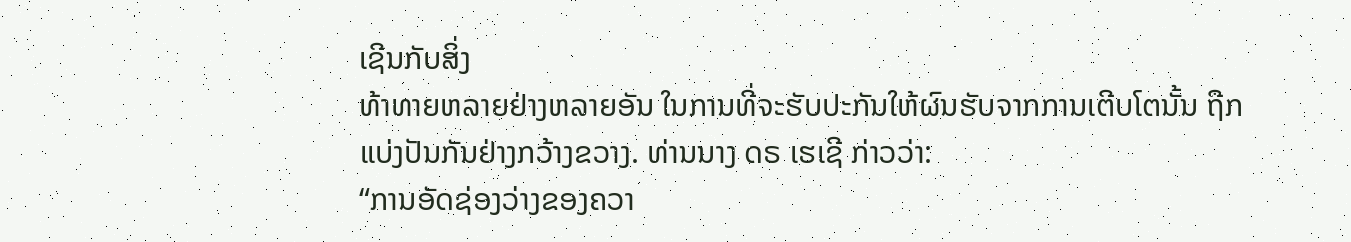ເຊີນກັບສິ່ງ
ທ້າທາຍຫລາຍຢ່າງຫລາຍອັນ ໃນການທີ່ຈະຮັບປະກັນໃຫ້ຜົນຮັບຈາກການເຕີບໂຕນັ້ນ ຖືກ
ແບ່ງປັນກັນຢ່າງກວ້າງຂວາງ. ທ່ານນາງ ດຣ ເຮເຊີ ກ່າວວ່າ:
“ການອັດຊ່ອງວ່າງຂອງຄວາ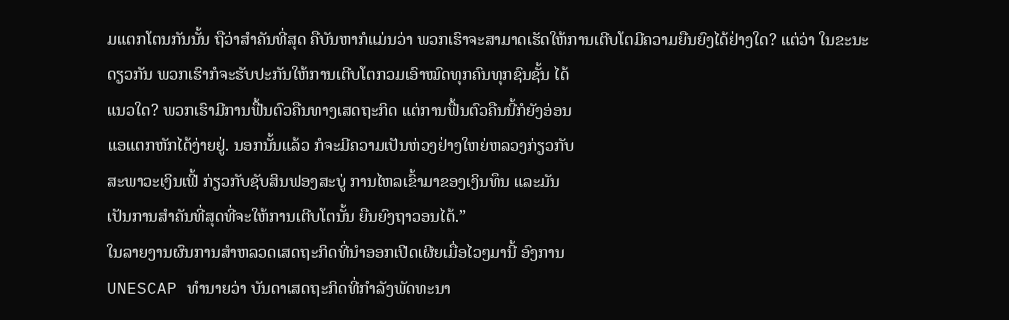ມແຕກໂຕນກັນນັ້ນ ຖືວ່າສໍາຄັນທີ່ສຸດ ຄືບັນຫາກໍແມ່ນວ່າ ພວກເຮົາຈະສາມາດເຮັດໃຫ້ການເຕີບໂຕມີຄວາມຍືນຍົງໄດ້ຢ່າງໃດ? ແຕ່ວ່າ ໃນຂະນະ
ດຽວກັນ ພວກເຮົາກໍຈະຮັບປະກັນໃຫ້ການເຕີບໂຕກວມເອົາໝົດທຸກຄົນທຸກຊົນຊັ້ນ ໄດ້
ແນວໃດ? ພວກເຮົາມີການຟື້ນຕົວຄືນທາງເສດຖະກິດ ແຕ່ການຟື້ນຕົວຄືນນີ້ກໍຍັງອ່ອນ
ແອແຕກຫັກໄດ້ງ່າຍຢູ່. ນອກນັ້ນແລ້ວ ກໍຈະມີຄວາມເປັນຫ່ວງຢ່າງໃຫຍ່ຫລວງກ່ຽວກັບ
ສະພາວະເງິນເຟີ້ ກ່ຽວກັບຊັບສິນຟອງສະບູ່ ການໄຫລເຂົ້າມາຂອງເງິນທຶນ ແລະມັນ
ເປັນການສໍາຄັນທີ່ສຸດທີ່ຈະໃຫ້ການເຕີບໂຕນັ້ນ ຍືນຍົງຖາວອນໄດ້.”
ໃນລາຍງານຜົນການສໍາຫລວດເສດຖະກິດທີ່ນໍາອອກເປີດເຜີຍເມື່ອໄວໆມານີ້ ອົງການ
UNESCAP ທໍານາຍວ່າ ບັນດາເສດຖະກິດທີ່ກໍາລັງພັດທະນາ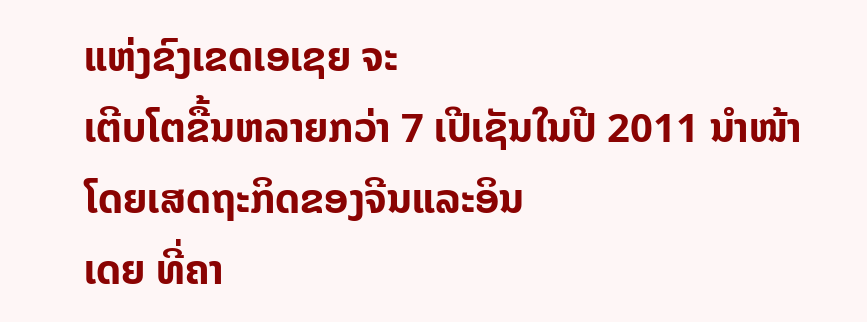ແຫ່ງຂົງເຂດເອເຊຍ ຈະ
ເຕີບໂຕຂື້ນຫລາຍກວ່າ 7 ເປີເຊັນໃນປີ 2011 ນໍາໜ້າໂດຍເສດຖະກິດຂອງຈີນແລະອິນ
ເດຍ ທີ່ຄາ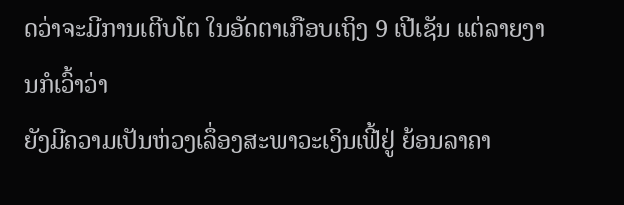ດວ່າຈະມີການເຕີບໂຕ ໃນອັດຕາເກືອບເຖິງ 9 ເປີເຊັນ ແຕ່ລາຍງານກໍເວົ້າວ່າ
ຍັງມີຄວາມເປັນຫ່ວງເລຶ່ອງສະພາວະເງິນເຟີ້ຢູ່ ຍ້ອນລາຄາ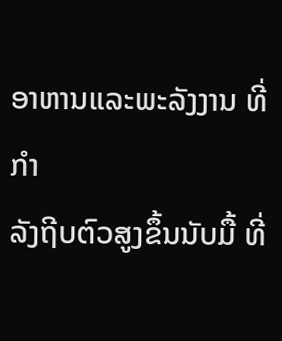ອາຫານແລະພະລັງງານ ທີ່ກໍາ
ລັງຖີບຕົວສູງຂຶ້ນນັບມື້ ທີ່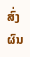ສົ່ງຜົນ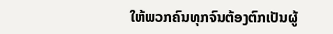ໃຫ້ພວກຄົນທຸກຈົນຕ້ອງຕົກເປັນຜູ້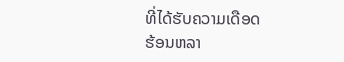ທີ່ໄດ້ຮັບຄວາມເດືອດ
ຮ້ອນຫລາ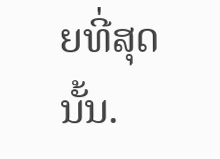ຍທີ່ສຸດນັ້ນ.